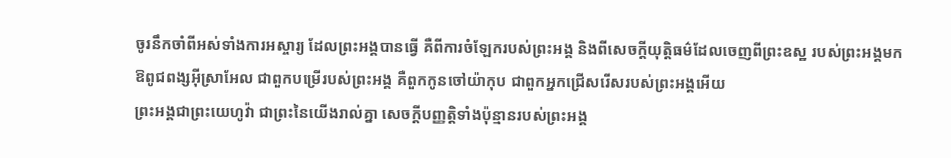ចូរនឹកចាំពីអស់ទាំងការអស្ចារ្យ ដែលព្រះអង្គបានធ្វើ គឺពីការចំឡែករបស់ព្រះអង្គ និងពីសេចក្ដីយុត្តិធម៌ដែលចេញពីព្រះឧស្ឋ របស់ព្រះអង្គមក
ឱពូជពង្សអ៊ីស្រាអែល ជាពួកបម្រើរបស់ព្រះអង្គ គឺពួកកូនចៅយ៉ាកុប ជាពួកអ្នកជ្រើសរើសរបស់ព្រះអង្គអើយ
ព្រះអង្គជាព្រះយេហូវ៉ា ជាព្រះនៃយើងរាល់គ្នា សេចក្ដីបញ្ញត្តិទាំងប៉ុន្មានរបស់ព្រះអង្គ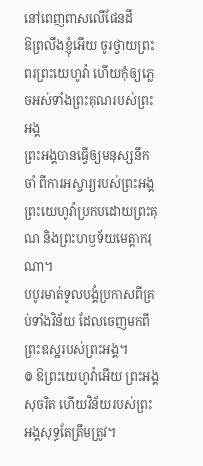នៅពេញពាសលើផែនដី
ឱព្រលឹងខ្ញុំអើយ ចូរថ្វាយព្រះពរព្រះយេហូវ៉ា ហើយកុំឲ្យភ្លេចអស់ទាំងព្រះគុណរបស់ព្រះអង្គ
ព្រះអង្គបានធ្វើឲ្យមនុស្សនឹកចាំ ពីការអស្ចារ្យរបស់ព្រះអង្គ ព្រះយេហូវ៉ាប្រកបដោយព្រះគុណ និងព្រះហឫទ័យមេត្តាករុណា។
បបូរមាត់ទូលបង្គំប្រកាសពីគ្រប់ទាំងវិន័យ ដែលចេញមកពីព្រះឧស្ឋរបស់ព្រះអង្គ។
៙ ឱព្រះយេហូវ៉ាអើយ ព្រះអង្គសុចរិត ហើយវិន័យរបស់ព្រះអង្គសុទ្ធតែត្រឹមត្រូវ។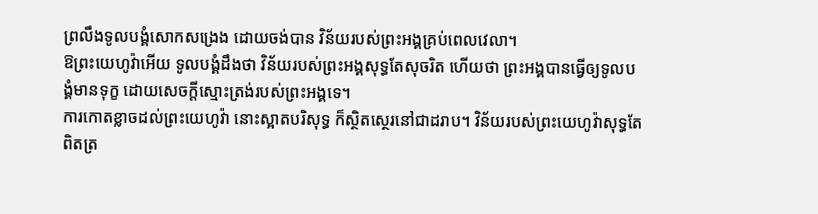ព្រលឹងទូលបង្គំសោកសង្រេង ដោយចង់បាន វិន័យរបស់ព្រះអង្គគ្រប់ពេលវេលា។
ឱព្រះយេហូវ៉ាអើយ ទូលបង្គំដឹងថា វិន័យរបស់ព្រះអង្គសុទ្ធតែសុចរិត ហើយថា ព្រះអង្គបានធ្វើឲ្យទូលបង្គំមានទុក្ខ ដោយសេចក្ដីស្មោះត្រង់របស់ព្រះអង្គទេ។
ការកោតខ្លាចដល់ព្រះយេហូវ៉ា នោះស្អាតបរិសុទ្ធ ក៏ស្ថិតស្ថេរនៅជាដរាប។ វិន័យរបស់ព្រះយេហូវ៉ាសុទ្ធតែពិតត្រ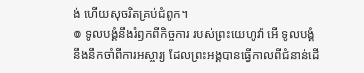ង់ ហើយសុចរិតគ្រប់ជំពូក។
៙ ទូលបង្គំនឹងរំឭកពីកិច្ចការ របស់ព្រះយេហូវ៉ា អើ ទូលបង្គំនឹងនឹកចាំពីការអស្ចារ្យ ដែលព្រះអង្គបានធ្វើកាលពីជំនាន់ដើ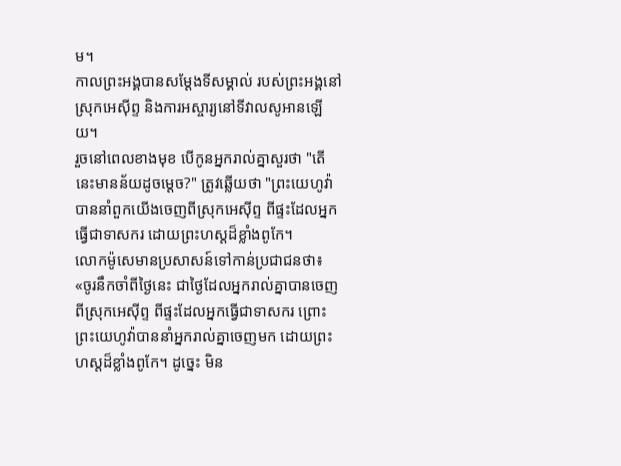ម។
កាលព្រះអង្គបានសម្ដែងទីសម្គាល់ របស់ព្រះអង្គនៅស្រុកអេស៊ីព្ទ និងការអស្ចារ្យនៅទីវាលសូអានឡើយ។
រួចនៅពេលខាងមុខ បើកូនអ្នករាល់គ្នាសួរថា "តើនេះមានន័យដូចម្ដេច?" ត្រូវឆ្លើយថា "ព្រះយេហូវ៉ាបាននាំពួកយើងចេញពីស្រុកអេស៊ីព្ទ ពីផ្ទះដែលអ្នកធ្វើជាទាសករ ដោយព្រះហស្តដ៏ខ្លាំងពូកែ។
លោកម៉ូសេមានប្រសាសន៍ទៅកាន់ប្រជាជនថា៖ «ចូរនឹកចាំពីថ្ងៃនេះ ជាថ្ងៃដែលអ្នករាល់គ្នាបានចេញពីស្រុកអេស៊ីព្ទ ពីផ្ទះដែលអ្នកធ្វើជាទាសករ ព្រោះព្រះយេហូវ៉ាបាននាំអ្នករាល់គ្នាចេញមក ដោយព្រះហស្តដ៏ខ្លាំងពូកែ។ ដូច្នេះ មិន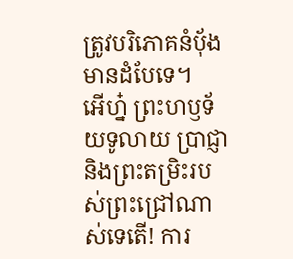ត្រូវបរិភោគនំបុ័ងមានដំបែទេ។
អើហ្ន៎ ព្រះហឫទ័យទូលាយ ប្រាជ្ញា និងព្រះតម្រិះរបស់ព្រះជ្រៅណាស់ទេតើ! ការ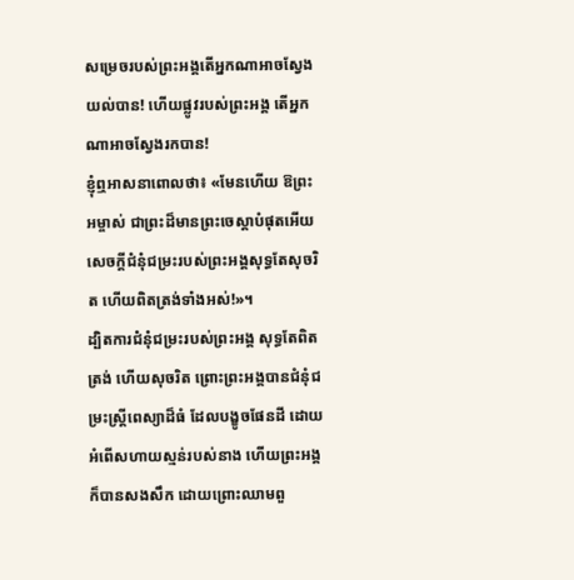សម្រេចរបស់ព្រះអង្គតើអ្នកណាអាចស្វែងយល់បាន! ហើយផ្លូវរបស់ព្រះអង្គ តើអ្នកណាអាចស្វែងរកបាន!
ខ្ញុំឮអាសនាពោលថា៖ «មែនហើយ ឱព្រះអម្ចាស់ ជាព្រះដ៏មានព្រះចេស្តាបំផុតអើយ សេចក្ដីជំនុំជម្រះរបស់ព្រះអង្គសុទ្ធតែសុចរិត ហើយពិតត្រង់ទាំងអស់!»។
ដ្បិតការជំនុំជម្រះរបស់ព្រះអង្គ សុទ្ធតែពិតត្រង់ ហើយសុចរិត ព្រោះព្រះអង្គបានជំនុំជម្រះស្ត្រីពេស្យាដ៏ធំ ដែលបង្ខូចផែនដី ដោយអំពើសហាយស្មន់របស់នាង ហើយព្រះអង្គក៏បានសងសឹក ដោយព្រោះឈាមពួ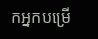កអ្នកបម្រើ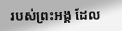របស់ព្រះអង្គ ដែល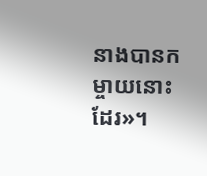នាងបានកម្ចាយនោះដែរ»។